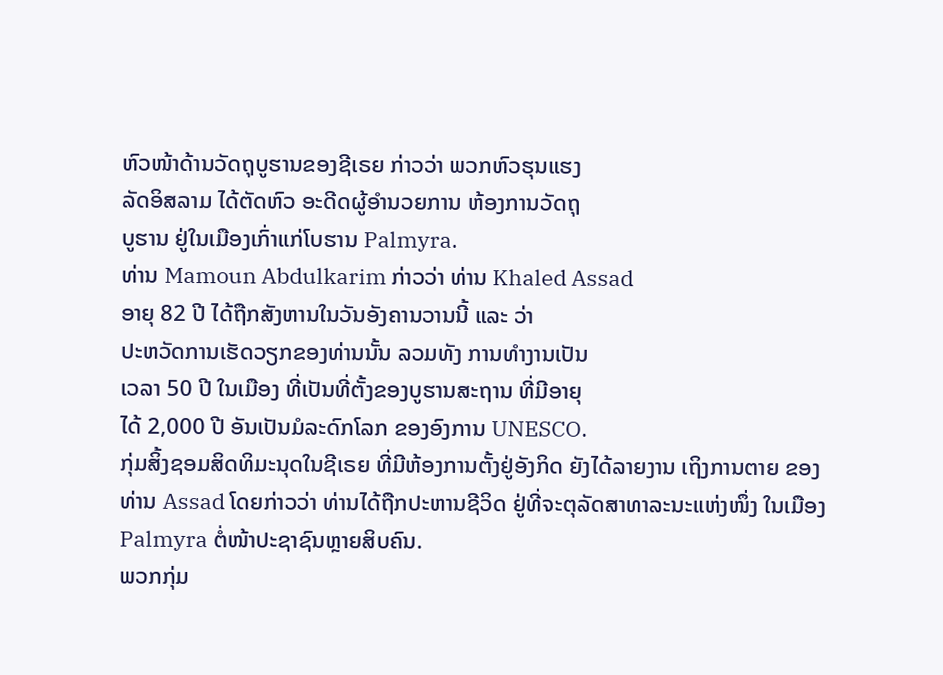ຫົວໜ້າດ້ານວັດຖຸບູຮານຂອງຊີເຣຍ ກ່າວວ່າ ພວກຫົວຮຸນແຮງ
ລັດອິສລາມ ໄດ້ຕັດຫົວ ອະດີດຜູ້ອຳນວຍການ ຫ້ອງການວັດຖຸ
ບູຮານ ຢູ່ໃນເມືອງເກົ່າແກ່ໂບຮານ Palmyra.
ທ່ານ Mamoun Abdulkarim ກ່າວວ່າ ທ່ານ Khaled Assad
ອາຍຸ 82 ປີ ໄດ້ຖືກສັງຫານໃນວັນອັງຄານວານນີ້ ແລະ ວ່າ
ປະຫວັດການເຮັດວຽກຂອງທ່ານນັ້ນ ລວມທັງ ການທຳງານເປັນ
ເວລາ 50 ປີ ໃນເມືອງ ທີ່ເປັນທີ່ຕັ້ງຂອງບູຮານສະຖານ ທີ່ມີອາຍຸ
ໄດ້ 2,000 ປີ ອັນເປັນມໍລະດົກໂລກ ຂອງອົງການ UNESCO.
ກຸ່ມສິ້ງຊອມສິດທິມະນຸດໃນຊີເຣຍ ທີ່ມີຫ້ອງການຕັ້ງຢູ່ອັງກິດ ຍັງໄດ້ລາຍງານ ເຖິງການຕາຍ ຂອງທ່ານ Assad ໂດຍກ່າວວ່າ ທ່ານໄດ້ຖືກປະຫານຊີວິດ ຢູ່ທີ່ຈະຕຸລັດສາທາລະນະແຫ່ງໜຶ່ງ ໃນເມືອງ Palmyra ຕໍ່ໜ້າປະຊາຊົນຫຼາຍສິບຄົນ.
ພວກກຸ່ມ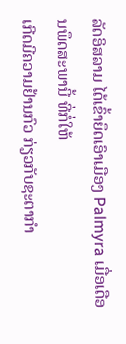ລັດອິສລາມ ໄດ້ເຂົ້າຍຶດເອົາເມືອງ Palmyra ເມື່ອເດືອນພຶດສະພານີ້ ທີ່ກໍ່ໃຫ້
ເກີດມີຄວາມຢ້ານກົວ ກ່ຽວກັບຊະຕາກຳ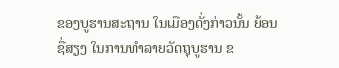ຂອງບູຮານສະຖານ ໃນເມືອງດັ່ງກ່າວນັ້ນ ຍ້ອນ
ຊື່ສຽງ ໃນການທຳລາຍວັດຖຸບູຮານ ຂ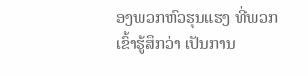ອງພວກຫົວຮຸນແຮງ ທີ່ພວກເຂົ້າຮູ້ສຶກວ່າ ເປັນການ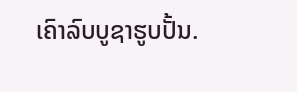ເຄົາລົບບູຊາຮູບປັ້ນ.